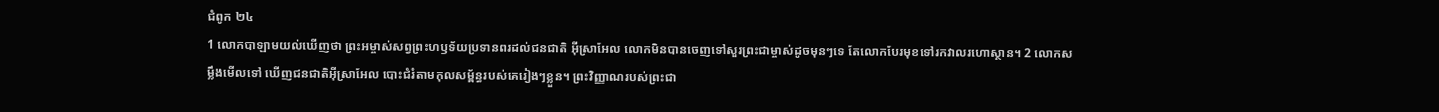ជំពូក ២៤
1 លោកបាឡាមយល់ឃើញថា ព្រះអម្ចាស់សព្វព្រះហឫទ័យប្រទានពរដល់ជនជាតិ អ៊ីស្រាអែល លោកមិនបានចេញទៅសួរព្រះជាម្ចាស់ដូចមុនៗទេ តែលោកបែរមុខទៅរកវាលរហោស្ថាន។ 2 លោកសម្លឹងមើលទៅ ឃើញជនជាតិអ៊ីស្រាអែល បោះជំរំតាមកុលសម្ព័ន្ធរបស់គេរៀងៗខ្លួន។ ព្រះវិញ្ញាណរបស់ព្រះជា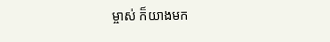ម្ចាស់ ក៏យាងមក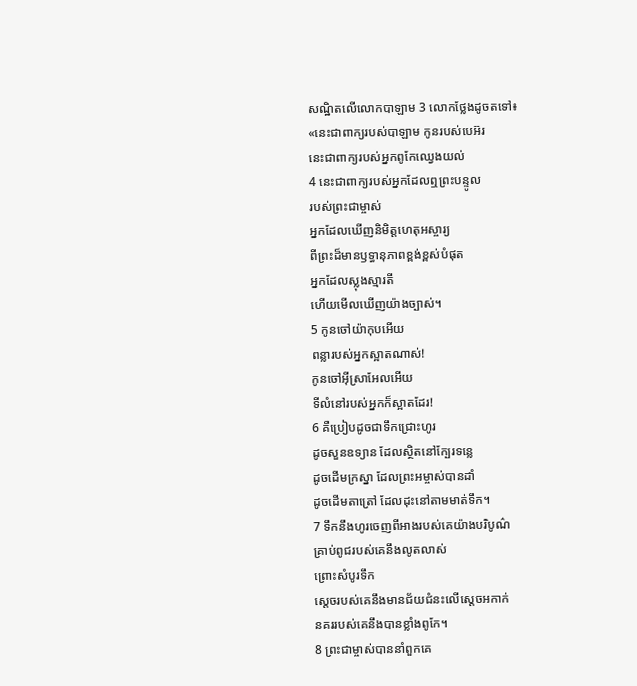សណ្ឋិតលើលោកបាឡាម 3 លោកថ្លែងដូចតទៅ៖
«នេះជាពាក្យរបស់បាឡាម កូនរបស់បេអ៊រ
នេះជាពាក្យរបស់អ្នកពូកែឈ្វេងយល់
4 នេះជាពាក្យរបស់អ្នកដែលឮព្រះបន្ទូល
របស់ព្រះជាម្ចាស់
អ្នកដែលឃើញនិមិត្តហេតុអស្ចារ្យ
ពីព្រះដ៏មានឫទ្ធានុភាពខ្ពង់ខ្ពស់បំផុត
អ្នកដែលស្លុងស្មារតី
ហើយមើលឃើញយ៉ាងច្បាស់។
5 កូនចៅយ៉ាកុបអើយ
ពន្លារបស់អ្នកស្អាតណាស់!
កូនចៅអ៊ីស្រាអែលអើយ
ទីលំនៅរបស់អ្នកក៏ស្អាតដែរ!
6 គឺប្រៀបដូចជាទឹកជ្រោះហូរ
ដូចសួនឧទ្យាន ដែលស្ថិតនៅក្បែរទន្លេ
ដូចដើមក្រស្នា ដែលព្រះអម្ចាស់បានដាំ
ដូចដើមតាត្រៅ ដែលដុះនៅតាមមាត់ទឹក។
7 ទឹកនឹងហូរចេញពីអាងរបស់គេយ៉ាងបរិបូណ៌
គ្រាប់ពូជរបស់គេនឹងលូតលាស់
ព្រោះសំបូរទឹក
ស្ដេចរបស់គេនឹងមានជ័យជំនះលើស្ដេចអកាក់
នគររបស់គេនឹងបានខ្លាំងពូកែ។
8 ព្រះជាម្ចាស់បាននាំពួកគេ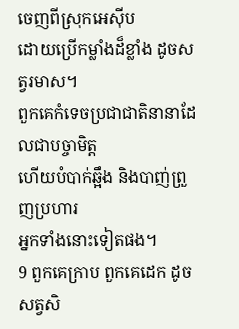ចេញពីស្រុកអេស៊ីប
ដោយប្រើកម្លាំងដ៏ខ្លាំង ដូចសត្វរមាស។
ពួកគេកំទេចប្រជាជាតិនានាដែលជាបច្ចាមិត្ត
ហើយបំបាក់ឆ្អឹង និងបាញ់ព្រួញប្រហារ
អ្នកទាំងនោះទៀតផង។
9 ពួកគេក្រាប ពួកគេដេក ដូចសត្វសិ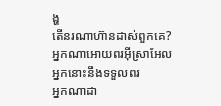ង្ហ
តើនរណាហ៊ានដាស់ពួកគេ?
អ្នកណាអោយពរអ៊ីស្រាអែល
អ្នកនោះនឹងទទួលពរ
អ្នកណាដា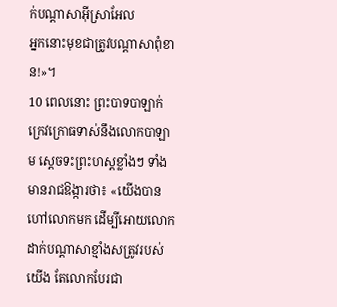ក់បណ្ដាសាអ៊ីស្រាអែល
អ្នកនោះមុខជាត្រូវបណ្ដាសាពុំខាន!»។
10 ពេលនោះ ព្រះបាទបាឡាក់ក្រេវក្រោធទាស់នឹងលោកបាឡាម ស្ដេចទះព្រះហស្ដខ្លាំងៗ ទាំងមានរាជឱង្ការថា៖ «យើងបានហៅលោកមក ដើម្បីអោយលោកដាក់បណ្ដាសាខ្មាំងសត្រូវរបស់យើង តែលោកបែរជា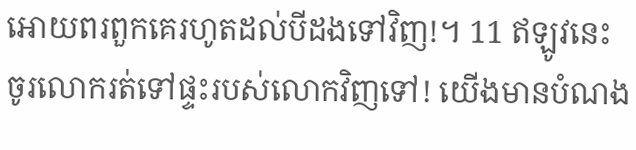អោយពរពួកគេរហូតដល់បីដងទៅវិញ!។ 11 ឥឡូវនេះ ចូរលោករត់ទៅផ្ទះរបស់លោកវិញទៅ! យើងមានបំណង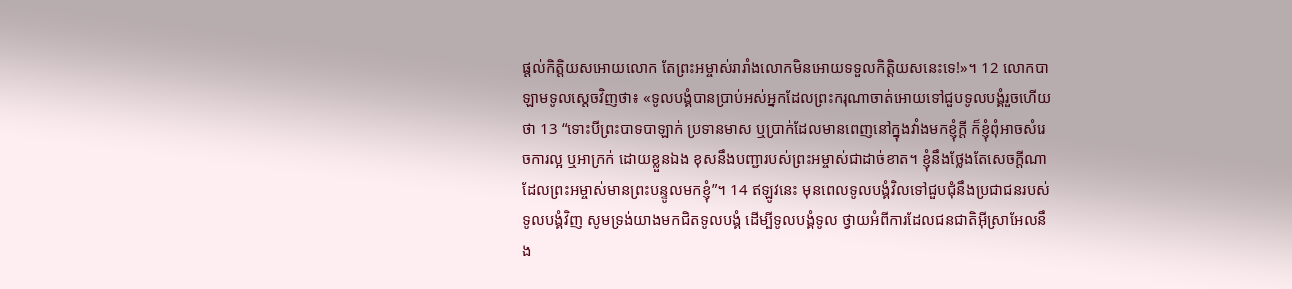ផ្ដល់កិត្តិយសអោយលោក តែព្រះអម្ចាស់រារាំងលោកមិនអោយទទួលកិត្តិយសនេះទេ!»។ 12 លោកបាឡាមទូលស្ដេចវិញថា៖ «ទូលបង្គំបានប្រាប់អស់អ្នកដែលព្រះករុណាចាត់អោយទៅជួបទូលបង្គំរួចហើយថា 13 “ទោះបីព្រះបាទបាឡាក់ ប្រទានមាស ឬប្រាក់ដែលមានពេញនៅក្នុងវាំងមកខ្ញុំក្ដី ក៏ខ្ញុំពុំអាចសំរេចការល្អ ឬអាក្រក់ ដោយខ្លួនឯង ខុសនឹងបញ្ជារបស់ព្រះអម្ចាស់ជាដាច់ខាត។ ខ្ញុំនឹងថ្លែងតែសេចក្ដីណាដែលព្រះអម្ចាស់មានព្រះបន្ទូលមកខ្ញុំ”។ 14 ឥឡូវនេះ មុនពេលទូលបង្គំវិលទៅជួបជុំនឹងប្រជាជនរបស់ទូលបង្គំវិញ សូមទ្រង់យាងមកជិតទូលបង្គំ ដើម្បីទូលបង្គំទូល ថ្វាយអំពីការដែលជនជាតិអ៊ីស្រាអែលនឹង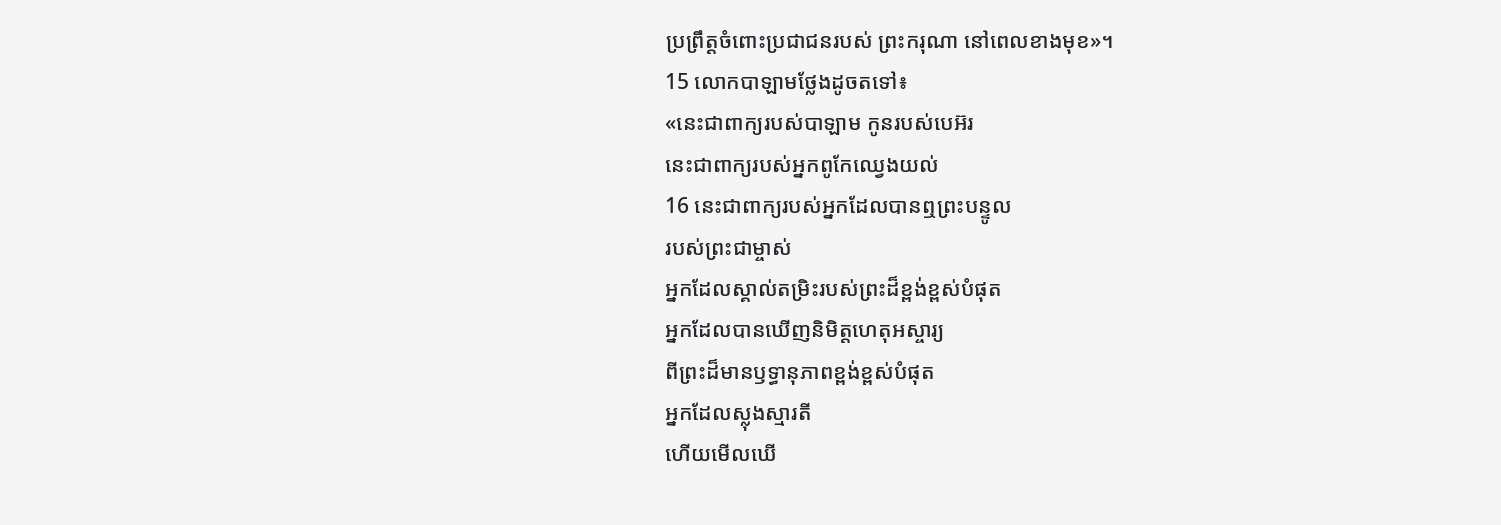ប្រព្រឹត្តចំពោះប្រជាជនរបស់ ព្រះករុណា នៅពេលខាងមុខ»។
15 លោកបាឡាមថ្លែងដូចតទៅ៖
«នេះជាពាក្យរបស់បាឡាម កូនរបស់បេអ៊រ
នេះជាពាក្យរបស់អ្នកពូកែឈ្វេងយល់
16 នេះជាពាក្យរបស់អ្នកដែលបានឮព្រះបន្ទូល
របស់ព្រះជាម្ចាស់
អ្នកដែលស្គាល់តម្រិះរបស់ព្រះដ៏ខ្ពង់ខ្ពស់បំផុត
អ្នកដែលបានឃើញនិមិត្តហេតុអស្ចារ្យ
ពីព្រះដ៏មានឫទ្ធានុភាពខ្ពង់ខ្ពស់បំផុត
អ្នកដែលស្លុងស្មារតី
ហើយមើលឃើ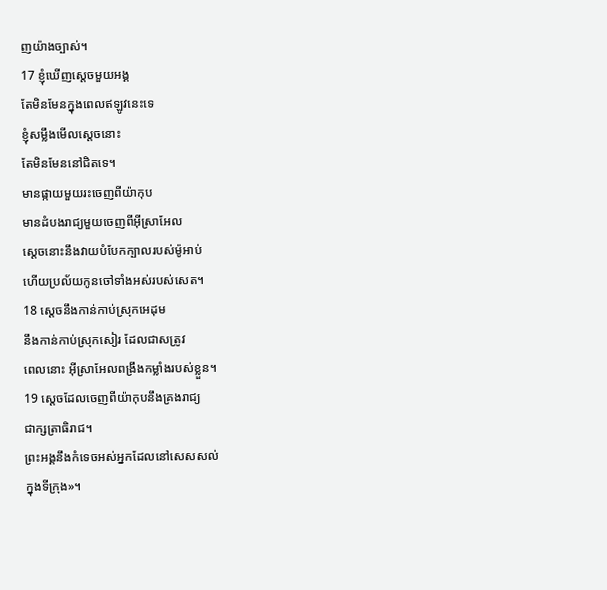ញយ៉ាងច្បាស់។
17 ខ្ញុំឃើញស្ដេចមួយអង្គ
តែមិនមែនក្នុងពេលឥឡូវនេះទេ
ខ្ញុំសម្លឹងមើលស្ដេចនោះ
តែមិនមែននៅជិតទេ។
មានផ្កាយមួយរះចេញពីយ៉ាកុប
មានដំបងរាជ្យមួយចេញពីអ៊ីស្រាអែល
ស្ដេចនោះនឹងវាយបំបែកក្បាលរបស់ម៉ូអាប់
ហើយប្រល័យកូនចៅទាំងអស់របស់សេត។
18 ស្ដេចនឹងកាន់កាប់ស្រុកអេដុម
នឹងកាន់កាប់ស្រុកសៀរ ដែលជាសត្រូវ
ពេលនោះ អ៊ីស្រាអែលពង្រឹងកម្លាំងរបស់ខ្លួន។
19 ស្ដេចដែលចេញពីយ៉ាកុបនឹងគ្រងរាជ្យ
ជាក្សត្រាធិរាជ។
ព្រះអង្គនឹងកំទេចអស់អ្នកដែលនៅសេសសល់
ក្នុងទីក្រុង»។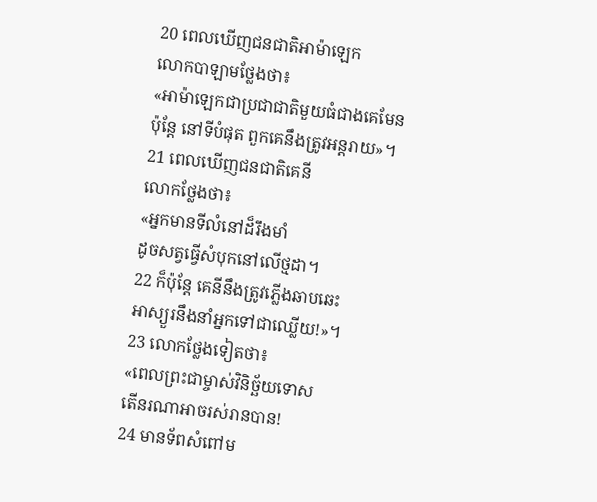20 ពេលឃើញជនជាតិអាម៉ាឡេក
លោកបាឡាមថ្លែងថា៖
«អាម៉ាឡេកជាប្រជាជាតិមួយធំជាងគេមែន
ប៉ុន្តែ នៅទីបំផុត ពួកគេនឹងត្រូវអន្តរាយ»។
21 ពេលឃើញជនជាតិគេនី
លោកថ្លែងថា៖
«អ្នកមានទីលំនៅដ៏រឹងមាំ
ដូចសត្វធ្វើសំបុកនៅលើថ្មដា។
22 ក៏ប៉ុន្តែ គេនីនឹងត្រូវភ្លើងឆាបឆេះ
អាស្យួរនឹងនាំអ្នកទៅជាឈ្លើយ!»។
23 លោកថ្លែងទៀតថា៖
«ពេលព្រះជាម្ចាស់វិនិច្ឆ័យទោស
តើនរណាអាចរស់រានបាន!
24 មានទ័ពសំពៅម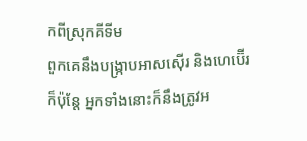កពីស្រុកគីទីម
ពួកគេនឹងបង្ក្រាបអាសស៊ើរ និងហេប៊ើរ
ក៏ប៉ុន្តែ អ្នកទាំងនោះក៏នឹងត្រូវអ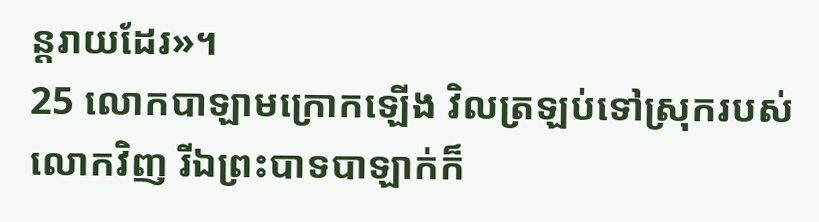ន្តរាយដែរ»។
25 លោកបាឡាមក្រោកឡើង វិលត្រឡប់ទៅស្រុករបស់លោកវិញ រីឯព្រះបាទបាឡាក់ក៏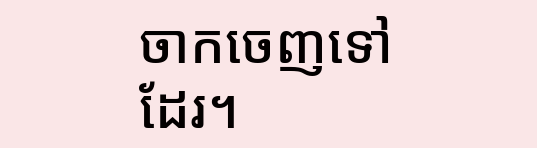ចាកចេញទៅដែរ។